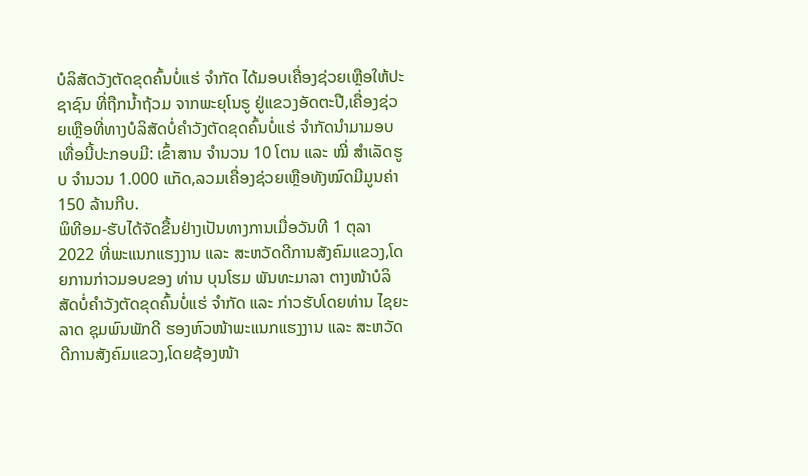ບໍລິສັດວັງຕັດຂຸດຄົ້ນບໍ່ແຮ່ ຈຳກັດ ໄດ້ມອບເຄື່ອງຊ່ວຍເຫຼືອໃຫ້ປະຊາຊົນ ທີ່ຖືກນໍ້າຖ້ວມ ຈາກພະຍຸໂນຣູ ຢູ່ແຂວງອັດຕະປື,ເຄື່ອງຊ່ວຍເຫຼືອທີ່ທາງບໍລິສັດບໍ່ຄໍາວັງຕັດຂຸດຄົ້ນບໍ່ແຮ່ ຈໍາກັດນໍາມາມອບເທື່ອນີ້ປະກອບມີ: ເຂົ້າສານ ຈຳນວນ 10 ໂຕນ ແລະ ໝີ່ ສຳເລັດຮູບ ຈຳນວນ 1.000 ແກັດ,ລວມເຄື່ອງຊ່ວຍເຫຼືອທັງໝົດມີມູນຄ່າ 150 ລ້ານກີບ.
ພິທີອມ-ຮັບໄດ້ຈັດຂື້ນຢ່າງເປັນທາງການເມື່ອວັນທີ 1 ຕຸລາ 2022 ທີ່ພະແນກແຮງງານ ແລະ ສະຫວັດດີການສັງຄົມແຂວງ,ໂດຍການກ່າວມອບຂອງ ທ່ານ ບຸນໂຮມ ພັນທະມາລາ ຕາງໜ້າບໍລິສັດບໍ່ຄຳວັງຕັດຂຸດຄົ້ນບໍ່ແຮ່ ຈຳກັດ ແລະ ກ່າວຮັບໂດຍທ່ານ ໄຊຍະລາດ ຊຸມພົນພັກດີ ຮອງຫົວໜ້າພະແນກແຮງງານ ແລະ ສະຫວັດດີການສັງຄົມແຂວງ,ໂດຍຊ້ອງໜ້າ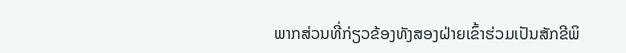ພາກສ່ວນທີ່ກ່ຽວຂ້ອງທັງສອງຝ່າຍເຂົ້າຮ່ວມເປັນສັກຂີພິ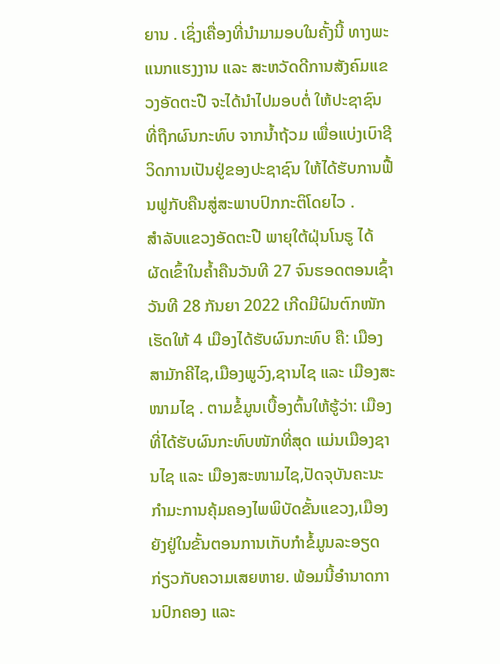ຍານ . ເຊິ່ງເຄື່ອງທີ່ນຳມາມອບໃນຄັ້ງນີ້ ທາງພະແນກແຮງງານ ແລະ ສະຫວັດດີການສັງຄົມແຂວງອັດຕະປື ຈະໄດ້ນຳໄປມອບຕໍ່ ໃຫ້ປະຊາຊົນທີ່ຖືກຜົນກະທົບ ຈາກນໍ້າຖ້ວມ ເພື່ອແບ່ງເບົາຊີວິດການເປັນຢູ່ຂອງປະຊາຊົນ ໃຫ້ໄດ້ຮັບການຟື້ນຟູກັບຄືນສູ່ສະພາບປົກກະຕິໂດຍໄວ .
ສໍາລັບແຂວງອັດຕະປື ພາຍຸໃຕ້ຝຸ່ນໂນຣູ ໄດ້ຜັດເຂົ້າໃນຄໍ້າຄືນວັນທີ 27 ຈົນຮອດຕອນເຊົ້າວັນທີ 28 ກັນຍາ 2022 ເກີດມີຝົນຕົກໜັກເຮັດໃຫ້ 4 ເມືອງໄດ້ຮັບຜົນກະທົບ ຄື: ເມືອງສາມັກຄີໄຊ,ເມືອງພູວົງ,ຊານໄຊ ແລະ ເມືອງສະໜາມໄຊ . ຕາມຂໍ້ມູນເບື້ອງຕົ້ນໃຫ້ຮູ້ວ່າ: ເມືອງທີ່ໄດ້ຮັບຜົນກະທົບໜັກທີ່ສຸດ ແມ່ນເມືອງຊານໄຊ ແລະ ເມືອງສະໜາມໄຊ,ປັດຈຸບັນຄະນະກໍາມະການຄຸ້ມຄອງໄພພິບັດຂັ້ນແຂວງ,ເມືອງ ຍັງຢູ່ໃນຂັ້ນຕອນການເກັບກໍາຂໍ້ມູນລະອຽດ ກ່ຽວກັບຄວາມເສຍຫາຍ. ພ້ອມນີ້ອຳນາດການປົກຄອງ ແລະ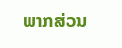ພາກສ່ວນ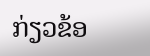ກ່ຽວຂ້ອ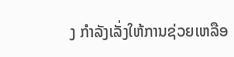ງ ກຳລັງເລັ່ງໃຫ້ການຊ່ວຍເຫລືອ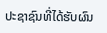ປະຊາຊົນທີ່ໄດ້ຮັບຜົນ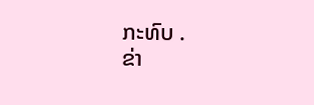ກະທົບ .
ຂ່າ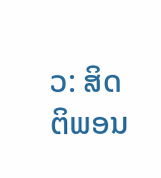ວ: ສິດຕິພອນ